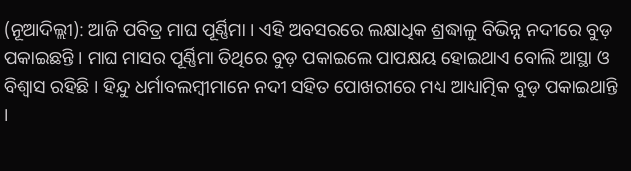(ନୂଆଦିଲ୍ଲୀ): ଆଜି ପବିତ୍ର ମାଘ ପୂର୍ଣ୍ଣିମା । ଏହି ଅବସରରେ ଲକ୍ଷାଧିକ ଶ୍ରଦ୍ଧାଳୁ ବିଭିନ୍ନ ନଦୀରେ ବୁଡ଼ ପକାଇଛନ୍ତି । ମାଘ ମାସର ପୂର୍ଣ୍ଣିମା ତିଥିରେ ବୁଡ଼ ପକାଇଲେ ପାପକ୍ଷୟ ହୋଇଥାଏ ବୋଲି ଆସ୍ଥା ଓ ବିଶ୍ୱାସ ରହିଛି । ହିନ୍ଦୁ ଧର୍ମାବଲମ୍ବୀମାନେ ନଦୀ ସହିତ ପୋଖରୀରେ ମଧ୍ୟ ଆଧ୍ୟାତ୍ମିକ ବୁଡ଼ ପକାଇଥାନ୍ତି ।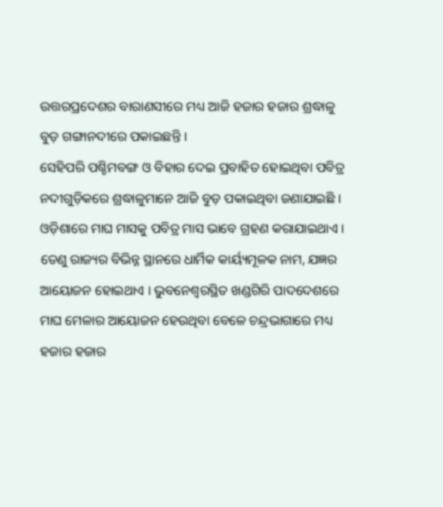ଉତ୍ତରପ୍ରଦେଶର ବାରାଣସୀରେ ମଧ୍ୟ ଆଜି ହଜାର ହଜାର ଶ୍ରଦ୍ଧାଳୁ ବୁଡ଼ ଗଙ୍ଗାନଦୀରେ ପକାଇଛନ୍ତି ।
ସେହିପରି ପଶ୍ଚିମବଙ୍ଗ ଓ ବିହାର ଦେଇ ପ୍ରବାହିତ ହୋଇଥିବା ପବିତ୍ର ନଦୀଗୁଡ଼ିକରେ ଶ୍ରଦ୍ଧାଳୁମାନେ ଆଜି ବୁଡ଼ ପକାଇଥିବା ଜଣାଯାଇଛି । ଓଡ଼ିଶାରେ ମାଘ ମାସକୁ ପବିତ୍ର ମାସ ଭାବେ ଗ୍ରହଣ କରାଯାଇଥାଏ । ତେଣୁ ରାଜ୍ୟର ବିଭିନ୍ନ ସ୍ଥାନରେ ଧାର୍ମିକ କାର୍ୟ୍ୟମୂଳକ ନାମ, ଯଜ୍ଞର ଆୟୋଜନ ହୋଇଥାଏ । ଭୁବନେଶ୍ୱରସ୍ଥିତ ଖଣ୍ଡଗିରି ପାଦଦେଶରେ ମାଘ ମେଳାର ଆୟୋଜନ ହେଉଥିବା ବେଳେ ଚନ୍ଦ୍ରଭାଗାରେ ମଧ୍ୟ ହଜାର ହଜାର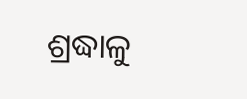ଶ୍ରଦ୍ଧାଳୁ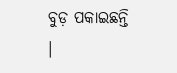ବୁଡ଼ ପକାଇଛନ୍ତି ।